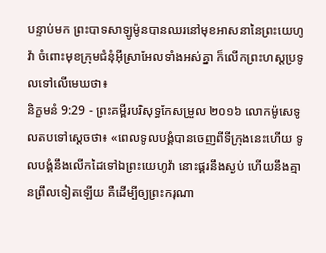បន្ទាប់មក ព្រះបាទសាឡូម៉ូនបានឈរនៅមុខអាសនានៃព្រះយេហូវ៉ា ចំពោះមុខក្រុមជំនុំអ៊ីស្រាអែលទាំងអស់គ្នា ក៏លើកព្រះហស្តប្រទូលទៅលើមេឃថា៖
និក្ខមនំ 9:29 - ព្រះគម្ពីរបរិសុទ្ធកែសម្រួល ២០១៦ លោកម៉ូសេទូលតបទៅស្តេចថា៖ «ពេលទូលបង្គំបានចេញពីទីក្រុងនេះហើយ ទូលបង្គំនឹងលើកដៃទៅឯព្រះយេហូវ៉ា នោះផ្គរនឹងស្ងប់ ហើយនឹងគ្មានព្រឹលទៀតឡើយ គឺដើម្បីឲ្យព្រះករុណា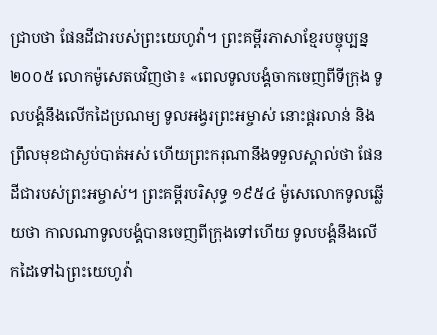ជ្រាបថា ផែនដីជារបស់ព្រះយេហូវ៉ា។ ព្រះគម្ពីរភាសាខ្មែរបច្ចុប្បន្ន ២០០៥ លោកម៉ូសេតបវិញថា៖ «ពេលទូលបង្គំចាកចេញពីទីក្រុង ទូលបង្គំនឹងលើកដៃប្រណម្យ ទូលអង្វរព្រះអម្ចាស់ នោះផ្គរលាន់ និងព្រឹលមុខជាស្ងប់បាត់អស់ ហើយព្រះករុណានឹងទទួលស្គាល់ថា ផែនដីជារបស់ព្រះអម្ចាស់។ ព្រះគម្ពីរបរិសុទ្ធ ១៩៥៤ ម៉ូសេលោកទូលឆ្លើយថា កាលណាទូលបង្គំបានចេញពីក្រុងទៅហើយ ទូលបង្គំនឹងលើកដៃទៅឯព្រះយេហូវ៉ា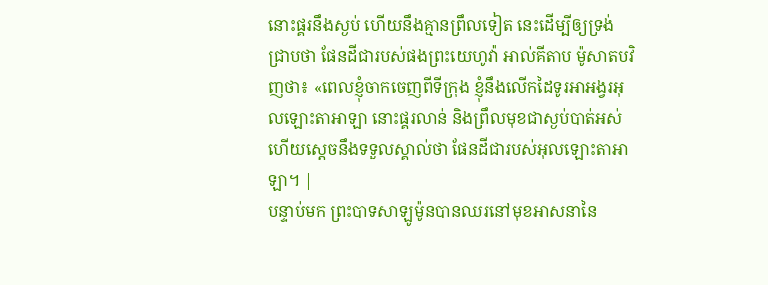នោះផ្គរនឹងស្ងប់ ហើយនឹងគ្មានព្រឹលទៀត នេះដើម្បីឲ្យទ្រង់ជ្រាបថា ផែនដីជារបស់ផងព្រះយេហូវ៉ា អាល់គីតាប ម៉ូសាតបវិញថា៖ «ពេលខ្ញុំចាកចេញពីទីក្រុង ខ្ញុំនឹងលើកដៃទូរអាអង្វរអុលឡោះតាអាឡា នោះផ្គរលាន់ និងព្រឹលមុខជាស្ងប់បាត់អស់ ហើយស្តេចនឹងទទួលស្គាល់ថា ផែនដីជារបស់អុលឡោះតាអាឡា។ |
បន្ទាប់មក ព្រះបាទសាឡូម៉ូនបានឈរនៅមុខអាសនានៃ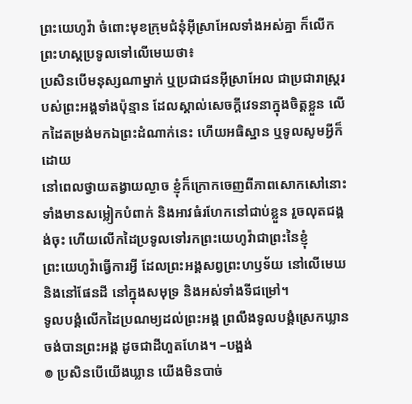ព្រះយេហូវ៉ា ចំពោះមុខក្រុមជំនុំអ៊ីស្រាអែលទាំងអស់គ្នា ក៏លើកព្រះហស្តប្រទូលទៅលើមេឃថា៖
ប្រសិនបើមនុស្សណាម្នាក់ ឬប្រជាជនអ៊ីស្រាអែល ជាប្រជារាស្ត្ររបស់ព្រះអង្គទាំងប៉ុន្មាន ដែលស្គាល់សេចក្ដីវេទនាក្នុងចិត្តខ្លួន លើកដៃតម្រង់មកឯព្រះដំណាក់នេះ ហើយអធិស្ឋាន ឬទូលសូមអ្វីក៏ដោយ
នៅពេលថ្វាយតង្វាយល្ងាច ខ្ញុំក៏ក្រោកចេញពីភាពសោកសៅនោះ ទាំងមានសម្លៀកបំពាក់ និងអាវធំរហែកនៅជាប់ខ្លួន រួចលុតជង្គង់ចុះ ហើយលើកដៃប្រទូលទៅរកព្រះយេហូវ៉ាជាព្រះនៃខ្ញុំ
ព្រះយេហូវ៉ាធ្វើការអ្វី ដែលព្រះអង្គសព្វព្រះហឫទ័យ នៅលើមេឃ និងនៅផែនដី នៅក្នុងសមុទ្រ និងអស់ទាំងទីជម្រៅ។
ទូលបង្គំលើកដៃប្រណម្យដល់ព្រះអង្គ ព្រលឹងទូលបង្គំស្រេកឃ្លានចង់បានព្រះអង្គ ដូចជាដីហួតហែង។ –បង្អង់
៙ ប្រសិនបើយើងឃ្លាន យើងមិនបាច់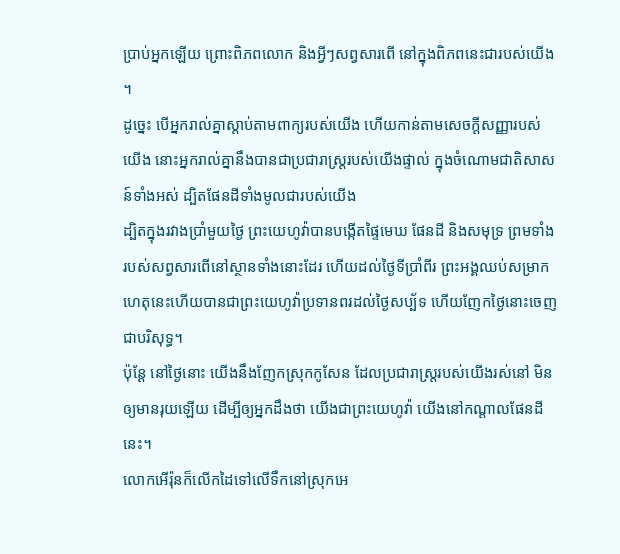ប្រាប់អ្នកឡើយ ព្រោះពិភពលោក និងអ្វីៗសព្វសារពើ នៅក្នុងពិភពនេះជារបស់យើង ។
ដូច្នេះ បើអ្នករាល់គ្នាស្តាប់តាមពាក្យរបស់យើង ហើយកាន់តាមសេចក្ដីសញ្ញារបស់យើង នោះអ្នករាល់គ្នានឹងបានជាប្រជារាស្ត្ររបស់យើងផ្ទាល់ ក្នុងចំណោមជាតិសាសន៍ទាំងអស់ ដ្បិតផែនដីទាំងមូលជារបស់យើង
ដ្បិតក្នុងរវាងប្រាំមួយថ្ងៃ ព្រះយេហូវ៉ាបានបង្កើតផ្ទៃមេឃ ផែនដី និងសមុទ្រ ព្រមទាំងរបស់សព្វសារពើនៅស្ថានទាំងនោះដែរ ហើយដល់ថ្ងៃទីប្រាំពីរ ព្រះអង្គឈប់សម្រាក ហេតុនេះហើយបានជាព្រះយេហូវ៉ាប្រទានពរដល់ថ្ងៃសប្ប័ទ ហើយញែកថ្ងៃនោះចេញជាបរិសុទ្ធ។
ប៉ុន្ដែ នៅថ្ងៃនោះ យើងនឹងញែកស្រុកកូសែន ដែលប្រជារាស្ត្ររបស់យើងរស់នៅ មិនឲ្យមានរុយឡើយ ដើម្បីឲ្យអ្នកដឹងថា យើងជាព្រះយេហូវ៉ា យើងនៅកណ្ដាលផែនដីនេះ។
លោកអើរ៉ុនក៏លើកដៃទៅលើទឹកនៅស្រុកអេ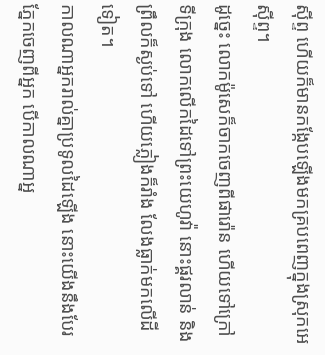ស៊ីព្ទ ហើយក៏មានកង្កែបឡើងមកគ្របពេញក្នុងស្រុកអេស៊ីព្ទ។
ដូច្នេះ លោកម៉ូសេក៏ចាកចេញពីផារ៉ោន ហើយទៅក្រៅទីក្រុង លោកលើកដៃទៅព្រះយេហូវ៉ា នោះផ្គរលាន់ និងព្រឹលក៏ស្ងប់ទៅ ហើយភ្លៀងក៏រាំង លែងធ្លាក់មកលើដីទៀត។
កាលណាអ្នករាល់គ្នាប្រទូលដៃឡើង នោះយើងនឹងបែរភ្នែកចេញពីអ្នក បើកាលណាអ្ន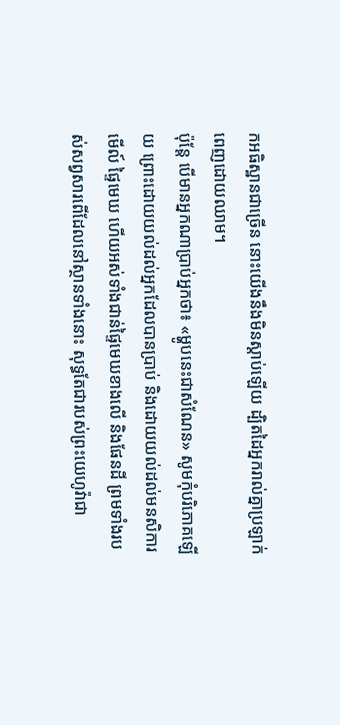កអធិស្ឋានជាច្រើន នោះយើងនឹងមិនស្តាប់ឡើយ ដ្បិតដៃអ្នករាល់គ្នាប្រឡាក់ពេញដោយឈាម។
ប៉ុន្តែ បើមានអ្នកណាប្រាប់អ្នកថា៖ «ម្ហូបនេះជាសំណែន» សូមកុំបរិភោគឡើយ ព្រោះដោយយល់ដល់អ្នកដែលបានប្រាប់ និងដោយយល់ដល់មនសិការ
មើល៍ ផ្ទៃមេឃ ហើយអស់ទាំងជាន់ផ្ទៃមេឃខាងលើ និងផែនដី ព្រមទាំងរបស់សព្វសារពើដែលនៅស្ថានទាំងនោះ សុទ្ធតែជារបស់ព្រះយេហូវ៉ាជា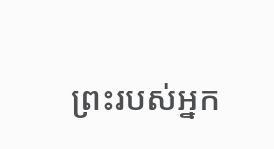ព្រះរបស់អ្នក